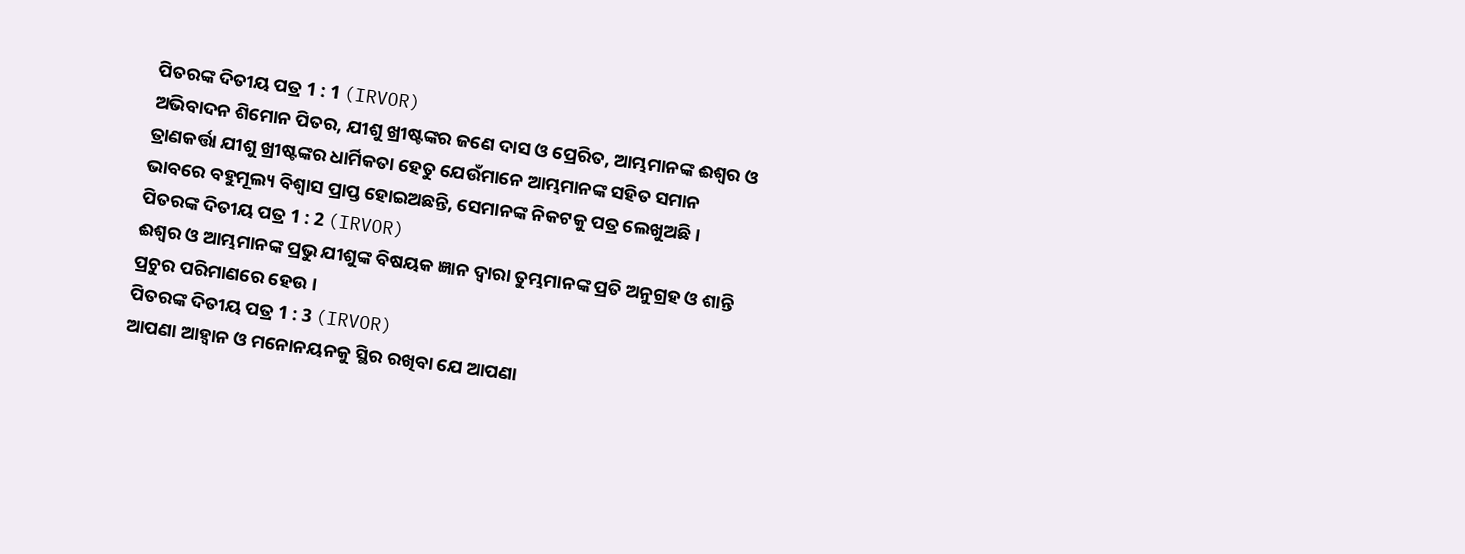ପିତରଙ୍କ ଦିତୀୟ ପତ୍ର 1 : 1 (IRVOR)
ଅଭିବାଦନ ଶିମୋନ ପିତର, ଯୀଶୁ ଖ୍ରୀଷ୍ଟଙ୍କର ଜଣେ ଦାସ ଓ ପ୍ରେରିତ, ଆମ୍ଭମାନଙ୍କ ଈଶ୍ୱର ଓ ତ୍ରାଣକର୍ତ୍ତା ଯୀଶୁ ଖ୍ରୀଷ୍ଟଙ୍କର ଧାର୍ମିକତା ହେତୁ ଯେଉଁମାନେ ଆମ୍ଭମାନଙ୍କ ସହିତ ସମାନ ଭାବରେ ବହୁମୂଲ୍ୟ ବିଶ୍ୱାସ ପ୍ରାପ୍ତ ହୋଇଅଛନ୍ତି, ସେମାନଙ୍କ ନିକଟକୁ ପତ୍ର ଲେଖୁଅଛି।
ପିତରଙ୍କ ଦିତୀୟ ପତ୍ର 1 : 2 (IRVOR)
ଈଶ୍ୱର ଓ ଆମ୍ଭମାନଙ୍କ ପ୍ରଭୁ ଯୀଶୁଙ୍କ ବିଷୟକ ଜ୍ଞାନ ଦ୍ୱାରା ତୁମ୍ଭମାନଙ୍କ ପ୍ରତି ଅନୁଗ୍ରହ ଓ ଶାନ୍ତି ପ୍ରଚୁର ପରିମାଣରେ ହେଉ ।
ପିତରଙ୍କ ଦିତୀୟ ପତ୍ର 1 : 3 (IRVOR)
ଆପଣା ଆହ୍ୱାନ ଓ ମନୋନୟନକୁ ସ୍ଥିର ରଖିବା ଯେ ଆପଣା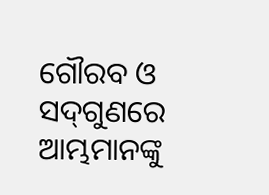ଗୌରବ ଓ ସଦ୍‍ଗୁଣରେ ଆମ୍ଭମାନଙ୍କୁ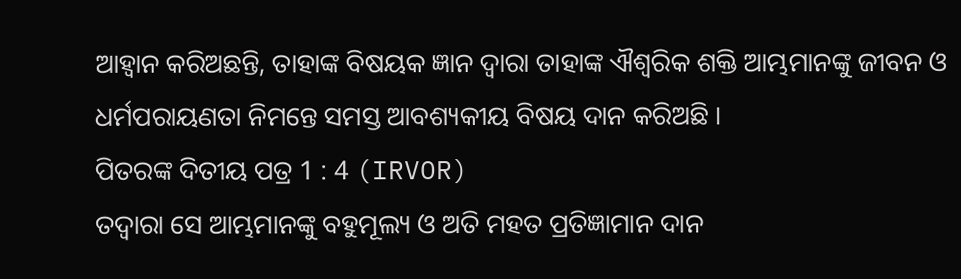ଆହ୍ୱାନ କରିଅଛନ୍ତି, ତାହାଙ୍କ ବିଷୟକ ଜ୍ଞାନ ଦ୍ୱାରା ତାହାଙ୍କ ଐଶ୍ୱରିକ ଶକ୍ତି ଆମ୍ଭମାନଙ୍କୁ ଜୀବନ ଓ ଧର୍ମପରାୟଣତା ନିମନ୍ତେ ସମସ୍ତ ଆବଶ୍ୟକୀୟ ବିଷୟ ଦାନ କରିଅଛି ।
ପିତରଙ୍କ ଦିତୀୟ ପତ୍ର 1 : 4 (IRVOR)
ତଦ୍ୱାରା ସେ ଆମ୍ଭମାନଙ୍କୁ ବହୁମୂଲ୍ୟ ଓ ଅତି ମହତ‍ ପ୍ରତିଜ୍ଞାମାନ ଦାନ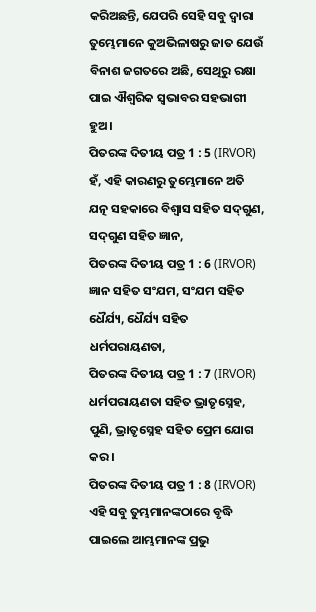କରିଅଛନ୍ତି, ଯେପରି ସେହି ସବୁ ଦ୍ୱାରା ତୁମ୍ଭେମାନେ କୁଅଭିଳାଷରୁ ଜାତ ଯେଉଁ ବିନାଶ ଜଗତରେ ଅଛି, ସେଥିରୁ ରକ୍ଷା ପାଇ ଐଶ୍ୱରିକ ସ୍ୱଭାବର ସହଭାଗୀ ହୁଅ ।
ପିତରଙ୍କ ଦିତୀୟ ପତ୍ର 1 : 5 (IRVOR)
ହଁ, ଏହି କାରଣରୁ ତୁମ୍ଭେମାନେ ଅତି ଯତ୍ନ ସହକାରେ ବିଶ୍ୱାସ ସହିତ ସଦ୍‍ଗୁଣ, ସଦ୍‍ଗୁଣ ସହିତ ଜ୍ଞାନ,
ପିତରଙ୍କ ଦିତୀୟ ପତ୍ର 1 : 6 (IRVOR)
ଜ୍ଞାନ ସହିତ ସଂଯମ, ସଂଯମ ସହିତ ଧୈର୍ଯ୍ୟ, ଧୈର୍ଯ୍ୟ ସହିତ ଧର୍ମପରାୟଣତା,
ପିତରଙ୍କ ଦିତୀୟ ପତ୍ର 1 : 7 (IRVOR)
ଧର୍ମପରାୟଣତା ସହିତ ଭ୍ରାତୃସ୍ନେହ, ପୁଣି, ଭ୍ରାତୃସ୍ନେହ ସହିତ ପ୍ରେମ ଯୋଗ କର ।
ପିତରଙ୍କ ଦିତୀୟ ପତ୍ର 1 : 8 (IRVOR)
ଏହି ସବୁ ତୁମ୍ଭମାନଙ୍କଠାରେ ବୃଦ୍ଧି ପାଇଲେ ଆମ୍ଭମାନଙ୍କ ପ୍ରଭୁ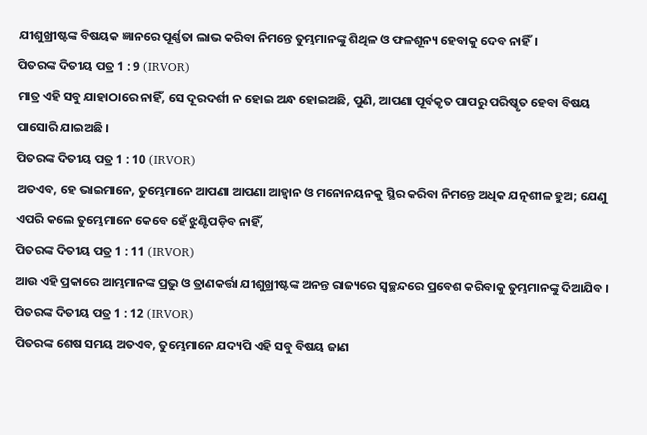ଯୀଶୁଖ୍ରୀଷ୍ଟଙ୍କ ବିଷୟକ ଜ୍ଞାନରେ ପୂର୍ଣ୍ଣତା ଲାଭ କରିବା ନିମନ୍ତେ ତୁମ୍ଭମାନଙ୍କୁ ଶିଥିଳ ଓ ଫଳଶୂନ୍ୟ ହେବାକୁ ଦେବ ନାହିଁ।
ପିତରଙ୍କ ଦିତୀୟ ପତ୍ର 1 : 9 (IRVOR)
ମାତ୍ର ଏହି ସବୁ ଯାହାଠାରେ ନାହିଁ, ସେ ଦୂରଦର୍ଶୀ ନ ହୋଇ ଅନ୍ଧ ହୋଇଅଛି, ପୁଣି, ଆପଣା ପୂର୍ବକୃତ ପାପରୁ ପରିଷ୍କୃତ ହେବା ବିଷୟ ପାସୋରି ଯାଇଅଛି ।
ପିତରଙ୍କ ଦିତୀୟ ପତ୍ର 1 : 10 (IRVOR)
ଅତଏବ, ହେ ଭାଇମାନେ, ତୁମ୍ଭେମାନେ ଆପଣା ଆପଣା ଆହ୍ୱାନ ଓ ମନୋନୟନକୁ ସ୍ଥିର କରିବା ନିମନ୍ତେ ଅଧିକ ଯତ୍ନଶୀଳ ହୁଅ; ଯେଣୁ ଏପରି କଲେ ତୁମ୍ଭେମାନେ କେବେ ହେଁ ଝୁଣ୍ଟିପଡ଼ିବ ନାହିଁ,
ପିତରଙ୍କ ଦିତୀୟ ପତ୍ର 1 : 11 (IRVOR)
ଆଉ ଏହି ପ୍ରକାରେ ଆମ୍ଭମାନଙ୍କ ପ୍ରଭୁ ଓ ତ୍ରାଣକର୍ତ୍ତା ଯୀଶୁଖ୍ରୀଷ୍ଟଙ୍କ ଅନନ୍ତ ରାଜ୍ୟରେ ସ୍ୱଚ୍ଛନ୍ଦରେ ପ୍ରବେଶ କରିବାକୁ ତୁମ୍ଭମାନଙ୍କୁ ଦିଆଯିବ ।
ପିତରଙ୍କ ଦିତୀୟ ପତ୍ର 1 : 12 (IRVOR)
ପିତରଙ୍କ ଶେଷ ସମୟ ଅତଏବ, ତୁମ୍ଭେମାନେ ଯଦ୍ୟପି ଏହି ସବୁ ବିଷୟ ଜାଣ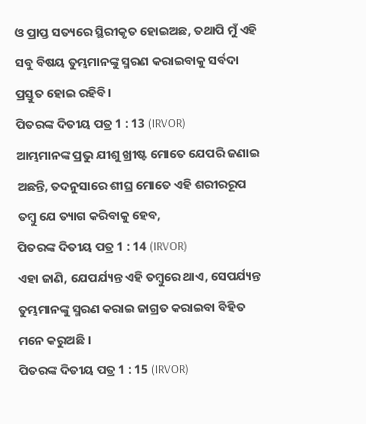ଓ ପ୍ରାପ୍ତ ସତ୍ୟରେ ସ୍ଥିରୀକୃତ ହୋଇଅଛ, ତଥାପି ମୁଁ ଏହି ସବୁ ବିଷୟ ତୁମ୍ଭମାନଙ୍କୁ ସ୍ମରଣ କରାଇବାକୁ ସର୍ବଦା ପ୍ରସ୍ତୁତ ହୋଇ ରହିବି।
ପିତରଙ୍କ ଦିତୀୟ ପତ୍ର 1 : 13 (IRVOR)
ଆମ୍ଭମାନଙ୍କ ପ୍ରଭୁ ଯୀଶୁ ଖ୍ରୀଷ୍ଟ ମୋତେ ଯେପରି ଜଣାଇ ଅଛନ୍ତି, ତଦନୁସାରେ ଶୀଘ୍ର ମୋତେ ଏହି ଶରୀରରୂପ ତମ୍ବୁ ଯେ ତ୍ୟାଗ କରିବାକୁ ହେବ,
ପିତରଙ୍କ ଦିତୀୟ ପତ୍ର 1 : 14 (IRVOR)
ଏହା ଜାଣି, ଯେପର୍ଯ୍ୟନ୍ତ ଏହି ତମ୍ବୁରେ ଥାଏ, ସେପର୍ଯ୍ୟନ୍ତ ତୁମ୍ଭମାନଙ୍କୁ ସ୍ମରଣ କରାଇ ଜାଗ୍ରତ କରାଇବା ବିହିତ ମନେ କରୁଅଛି ।
ପିତରଙ୍କ ଦିତୀୟ ପତ୍ର 1 : 15 (IRVOR)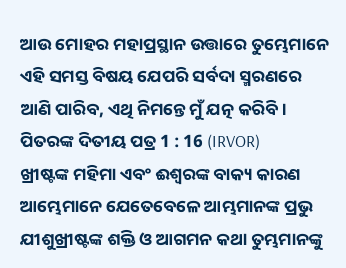ଆଉ ମୋହର ମହାପ୍ରସ୍ଥାନ ଉତ୍ତାରେ ତୁମ୍ଭେମାନେ ଏହି ସମସ୍ତ ବିଷୟ ଯେପରି ସର୍ବଦା ସ୍ମରଣରେ ଆଣି ପାରିବ, ଏଥି ନିମନ୍ତେ ମୁଁ ଯତ୍ନ କରିବି ।
ପିତରଙ୍କ ଦିତୀୟ ପତ୍ର 1 : 16 (IRVOR)
ଖ୍ରୀଷ୍ଟଙ୍କ ମହିମା ଏବଂ ଈଶ୍ୱରଙ୍କ ବାକ୍ୟ କାରଣ ଆମ୍ଭେମାନେ ଯେତେବେଳେ ଆମ୍ଭମାନଙ୍କ ପ୍ରଭୁ ଯୀଶୁଖ୍ରୀଷ୍ଟଙ୍କ ଶକ୍ତି ଓ ଆଗମନ କଥା ତୁମ୍ଭମାନଙ୍କୁ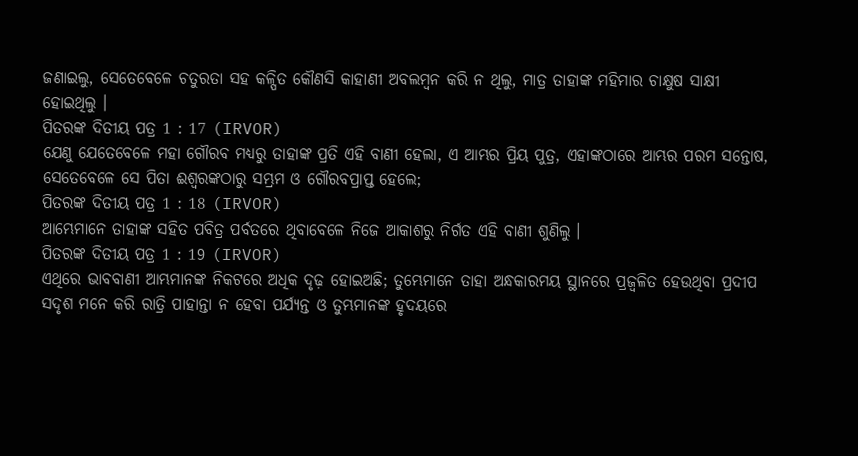ଜଣାଇଲୁ, ସେତେବେଳେ ଚତୁରତା ସହ କଳ୍ପିତ କୌଣସି କାହାଣୀ ଅବଲମ୍ବନ କରି ନ ଥିଲୁ, ମାତ୍ର ତାହାଙ୍କ ମହିମାର ଚାକ୍ଷୁଷ ସାକ୍ଷୀ ହୋଇଥିଲୁ ।
ପିତରଙ୍କ ଦିତୀୟ ପତ୍ର 1 : 17 (IRVOR)
ଯେଣୁ ଯେତେବେଳେ ମହା ଗୌରବ ମଧ୍ୟରୁ ତାହାଙ୍କ ପ୍ରତି ଏହି ବାଣୀ ହେଲା, ଏ ଆମ୍ଭର ପ୍ରିୟ ପୁତ୍ର, ଏହାଙ୍କଠାରେ ଆମ୍ଭର ପରମ ସନ୍ତୋଷ, ସେତେବେଳେ ସେ ପିତା ଈଶ୍ୱରଙ୍କଠାରୁ ସମ୍ଭ୍ରମ ଓ ଗୌରବପ୍ରାପ୍ତ ହେଲେ;
ପିତରଙ୍କ ଦିତୀୟ ପତ୍ର 1 : 18 (IRVOR)
ଆମ୍ଭେମାନେ ତାହାଙ୍କ ସହିତ ପବିତ୍ର ପର୍ବତରେ ଥିବାବେଳେ ନିଜେ ଆକାଶରୁ ନିର୍ଗତ ଏହି ବାଣୀ ଶୁଣିଲୁ ।
ପିତରଙ୍କ ଦିତୀୟ ପତ୍ର 1 : 19 (IRVOR)
ଏଥିରେ ଭାବବାଣୀ ଆମ୍ଭମାନଙ୍କ ନିକଟରେ ଅଧିକ ଦୃଢ଼ ହୋଇଅଛି; ତୁମ୍ଭେମାନେ ତାହା ଅନ୍ଧକାରମୟ ସ୍ଥାନରେ ପ୍ରଜ୍ୱଳିତ ହେଉଥିବା ପ୍ରଦୀପ ସଦୃଶ ମନେ କରି ରାତ୍ରି ପାହାନ୍ତା ନ ହେବା ପର୍ଯ୍ୟନ୍ତ ଓ ତୁମ୍ଭମାନଙ୍କ ହୃଦୟରେ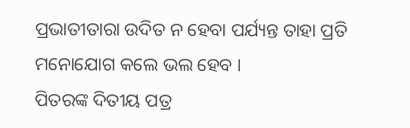ପ୍ରଭାତୀତାରା ଉଦିତ ନ ହେବା ପର୍ଯ୍ୟନ୍ତ ତାହା ପ୍ରତି ମନୋଯୋଗ କଲେ ଭଲ ହେବ ।
ପିତରଙ୍କ ଦିତୀୟ ପତ୍ର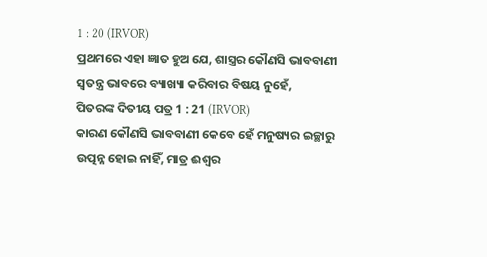1 : 20 (IRVOR)
ପ୍ରଥମରେ ଏହା ଜ୍ଞାତ ହୁଅ ଯେ, ଶାସ୍ତ୍ରର କୌଣସି ଭାବବାଣୀ ସ୍ୱତନ୍ତ୍ର ଭାବରେ ବ୍ୟାଖ୍ୟା କରିବାର ବିଷୟ ନୁହେଁ,
ପିତରଙ୍କ ଦିତୀୟ ପତ୍ର 1 : 21 (IRVOR)
କାରଣ କୌଣସି ଭାବବାଣୀ କେବେ ହେଁ ମନୁଷ୍ୟର ଇଚ୍ଛାରୁ ଉତ୍ପନ୍ନ ହୋଇ ନାହିଁ, ମାତ୍ର ଈଶ୍ୱର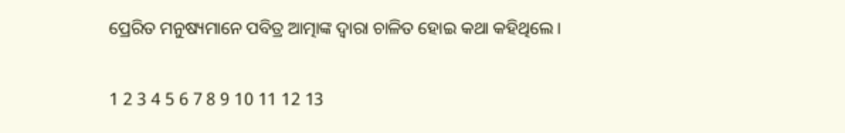ପ୍ରେରିତ ମନୁଷ୍ୟମାନେ ପବିତ୍ର ଆତ୍ମାଙ୍କ ଦ୍ୱାରା ଚାଳିତ ହୋଇ କଥା କହିଥିଲେ ।

1 2 3 4 5 6 7 8 9 10 11 12 13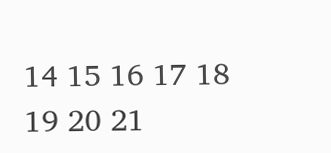14 15 16 17 18 19 20 21